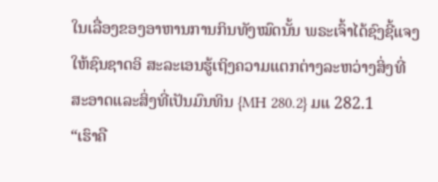ໃນເລື່ອງຂອງອາຫານການກິນທັງໝົດນັ້ນ ພຣະເຈົ້າໄດ້ຊົງຊີ້ແຈງໃຫ້ຊົນຊາດອິ ສະລະເອນຮູ້ເຖິງຄວາມແຕກຕ່າງລະຫວ່າງສິ່ງທີ່ສະອາດແລະສິ່ງທີ່ເປັນມົນທິນ {MH 280.2} ມແ 282.1
“ເຮົາຄື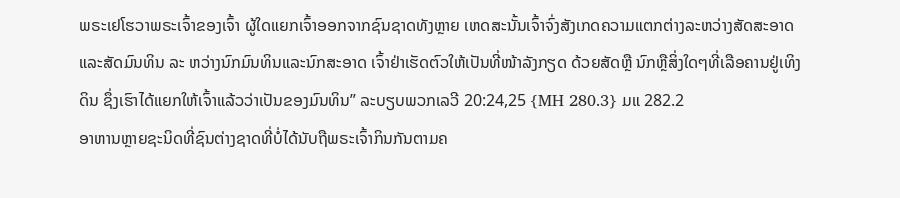ພຣະເຢໂຮວາພຣະເຈົ້າຂອງເຈົ້າ ຜູ້ໃດແຍກເຈົ້າອອກຈາກຊົນຊາດທັງຫຼາຍ ເຫດສະນັ້ນເຈົ້າຈົ່ງສັງເກດຄວາມແຕກຕ່າງລະຫວ່າງສັດສະອາດ ແລະສັດມົນທິນ ລະ ຫວ່າງນົກມົນທິນແລະນົກສະອາດ ເຈົ້າຢ່າເຮັດຕົວໃຫ້ເປັນທີ່ໜ້າລັງກຽດ ດ້ວຍສັດຫຼື ນົກຫຼືສິ່ງໃດໆທີ່ເລືອຄານຢູ່ເທິງດິນ ຊຶ່ງເຮົາໄດ້ແຍກໃຫ້ເຈົ້າແລ້ວວ່າເປັນຂອງມົນທິນ” ລະບຽບພວກເລວີ 20:24,25 {MH 280.3} ມແ 282.2
ອາຫານຫຼາຍຊະນິດທີ່ຊົນຕ່າງຊາດທີ່ບໍ່ໄດ້ນັບຖືພຣະເຈົ້າກິນກັນຕາມຄ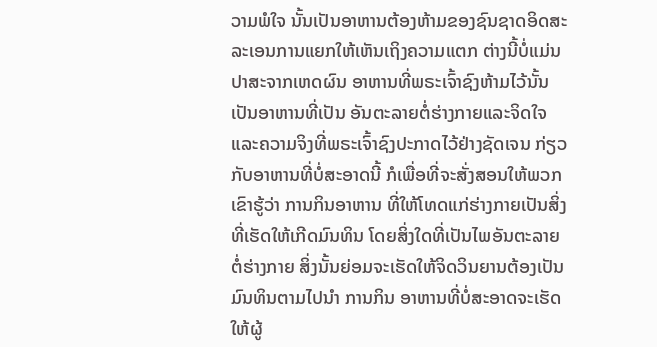ວາມພໍໃຈ ນັ້ນເປັນອາຫານຕ້ອງຫ້າມຂອງຊົນຊາດອິດສະລະເອນການແຍກໃຫ້ເຫັນເຖິງຄວາມແຕກ ຕ່າງນີ້ບໍ່ແມ່ນປາສະຈາກເຫດຜົນ ອາຫານທີ່ພຣະເຈົ້າຊົງຫ້າມໄວ້ນັ້ນເປັນອາຫານທີ່ເປັນ ອັນຕະລາຍຕໍ່ຮ່າງກາຍແລະຈິດໃຈ ແລະຄວາມຈິງທີ່ພຣະເຈົ້າຊົງປະກາດໄວ້ຢ່າງຊັດເຈນ ກ່ຽວກັບອາຫານທີ່ບໍ່ສະອາດນີ້ ກໍເພື່ອທີ່ຈະສັ່ງສອນໃຫ້ພວກເຂົາຮູ້ວ່າ ການກິນອາຫານ ທີ່ໃຫ້ໂທດແກ່ຮ່າງກາຍເປັນສິ່ງທີ່ເຮັດໃຫ້ເກີດມົນທິນ ໂດຍສິ່ງໃດທີ່ເປັນໄພອັນຕະລາຍ ຕໍ່ຮ່າງກາຍ ສິ່ງນັ້ນຍ່ອມຈະເຮັດໃຫ້ຈິດວິນຍານຕ້ອງເປັນມົນທິນຕາມໄປນໍາ ການກິນ ອາຫານທີ່ບໍ່ສະອາດຈະເຮັດໃຫ້ຜູ້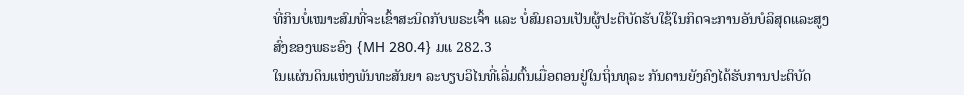ທີ່ກິນບໍ່ເໝາະສົມທີ່ຈະເຂົ້າສະນິດກັບພຣະເຈົ້າ ແລະ ບໍ່ສົມຄວນເປັນຜູ້ປະຕິບັດຮັບໃຊ້ໃນກິດຈະການອັນບໍລິສຸດແລະສູງສົ່ງຂອງພຣະອົງ {MH 280.4} ມແ 282.3
ໃນແຜ່ນດິນແຫ່ງພັນທະສັນຍາ ລະບຽບວິໄນທີ່ເລີ່ມຕົ້ນເມື່ອຕອນຢູ່ໃນຖິ່ນທຸລະ ກັນດານຍັງຄົງໄດ້ຮັບການປະຕິບັດ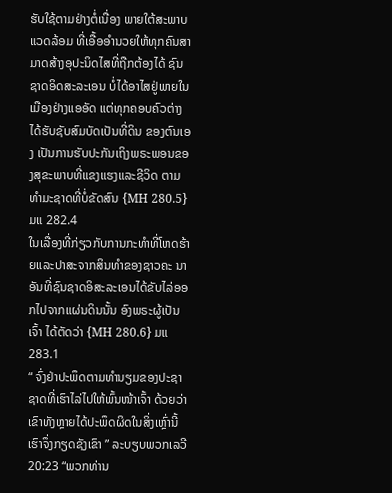ຮັບໃຊ້ຕາມຢ່າງຕໍ່ເນື່ອງ ພາຍໃຕ້ສະພາບແວດລ້ອມ ທີ່ເອື້ອອໍານວຍໃຫ້ທຸກຄົນສາມາດສ້າງອຸປະນິດໄສທີ່ຖືກຕ້ອງໄດ້ ຊົນຊາດອິດສະລະເອນ ບໍ່ໄດ້ອາໄສຢູ່ພາຍໃນເມືອງຢ່າງແອອັດ ແຕ່ທຸກຄອບຄົວຕ່າງໄດ້ຮັບຊັບສົມບັດເປັນທີ່ດິນ ຂອງຕົນເອງ ເປັນການຮັບປະກັນເຖິງພຣະພອນຂອງສຸຂະພາບທີ່ແຂງແຮງແລະຊີວິດ ຕາມທໍາມະຊາດທີ່ບໍ່ຂັດສົນ {MH 280.5} ມແ 282.4
ໃນເລື່ອງທີ່ກ່ຽວກັບການກະທໍາທີ່ໂຫດຮ້າຍແລະປາສະຈາກສິນທໍາຂອງຊາວຄະ ນາອັນທີ່ຊົນຊາດອິສະລະເອນໄດ້ຂັບໄລ່ອອກໄປຈາກແຜ່ນດິນນັ້ນ ອົງພຣະຜູ້ເປັນເຈົ້າ ໄດ້ຕັດວ່າ {MH 280.6} ມແ 283.1
“ ຈົ່ງຢ່າປະພຶດຕາມທໍານຽມຂອງປະຊາຊາດທີ່ເຮົາໄລ່ໄປໃຫ້ພົ້ນໜ້າເຈົ້າ ດ້ວຍວ່າ ເຂົາທັງຫຼາຍໄດ້ປະພຶດຜິດໃນສິ່ງເຫຼົ່ານີ້ ເຮົາຈຶ່ງກຽດຊັງເຂົາ ” ລະບຽບພວກເລວີ 20:23 “ພວກທ່ານ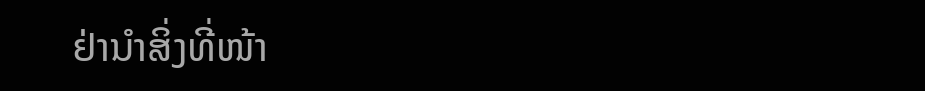ຢ່ານໍາສິ່ງທີ່ໜ້າ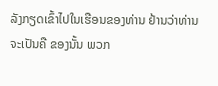ລັງກຽດເຂົ້າໄປໃນເຮືອນຂອງທ່ານ ຢ້ານວ່າທ່ານຈະເປັນຄື ຂອງນັ້ນ ພວກ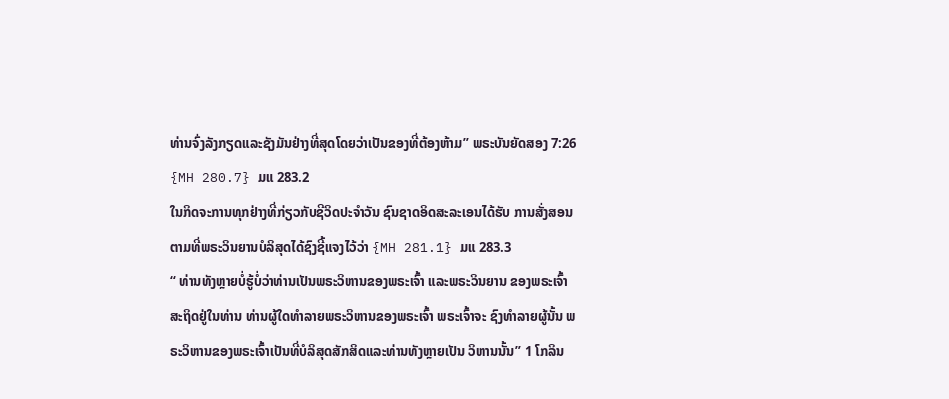ທ່ານຈົ່ງລັງກຽດແລະຊັງມັນຢ່າງທີ່ສຸດໂດຍວ່າເປັນຂອງທີ່ຕ້ອງຫ້າມ” ພຣະບັນຍັດສອງ 7:26 {MH 280.7} ມແ 283.2
ໃນກິດຈະການທຸກຢ່າງທີ່ກ່ຽວກັບຊີວິດປະຈໍາວັນ ຊົນຊາດອິດສະລະເອນໄດ້ຮັບ ການສັ່ງສອນຕາມທີ່ພຣະວິນຍານບໍລິສຸດໄດ້ຊົງຊີ້ແຈງໄວ້ວ່າ {MH 281.1} ມແ 283.3
“ ທ່ານທັງຫຼາຍບໍ່ຮູ້ບໍ່ວ່າທ່ານເປັນພຣະວິຫານຂອງພຣະເຈົ້າ ແລະພຣະວິນຍານ ຂອງພຣະເຈົ້າສະຖິດຢູ່ໃນທ່ານ ທ່ານຜູ້ໃດທໍາລາຍພຣະວິຫານຂອງພຣະເຈົ້າ ພຣະເຈົ້າຈະ ຊົງທໍາລາຍຜູ້ນັ້ນ ພຣະວິຫານຂອງພຣະເຈົ້າເປັນທີ່ບໍລິສຸດສັກສິດແລະທ່ານທັງຫຼາຍເປັນ ວິຫານນັ້ນ” 1 ໂກລິນ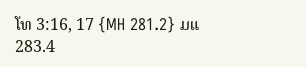ໂທ 3:16, 17 {MH 281.2} ມແ 283.4